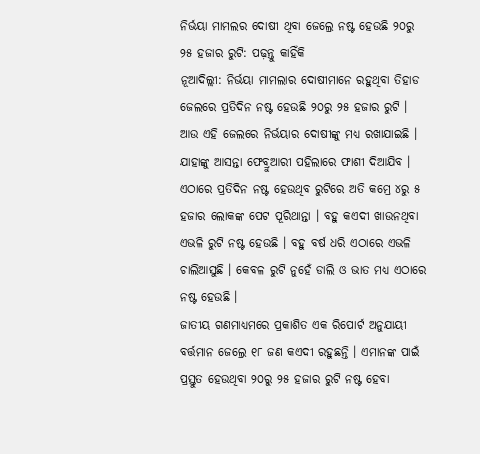ନିର୍ଭୟା ମାମଲର ଦୋଷୀ ଥିବା ଜେଲ୍ରେ ନଷ୍ଟ ହେଉଛି ୨୦ରୁ ୨୫ ହଜାର ରୁଟି: ପଢ଼ନ୍ତୁ କାହିଁକି
ନୂଆଦିଲ୍ଲୀ: ନିର୍ଭୟା ମାମଲାର ଦୋଷୀମାନେ ରହୁଥିବା ତିହାଡ ଜେଲରେ ପ୍ରତିଦିନ ନଷ୍ଟ ହେଉଛି ୨୦ରୁ ୨୫ ହଜାର ରୁଟି । ଆଉ ଏହି ଜେଲରେ ନିର୍ଭୟାର ଦୋଷୀଙ୍କୁ ମଧ୍ୟ ରଖାଯାଇଛି । ଯାହାଙ୍କୁ ଆସନ୍ତା ଫେବ୍ରୁଆରୀ ପହିଲାରେ ଫାଶୀ ଦିଆଯିବ । ଏଠାରେ ପ୍ରତିଦିନ ନଷ୍ଟ ହେଉଥିବ ରୁଟିରେ ଅତି କମ୍ରେ ୪ରୁ ୫ ହଜାର ଲୋକଙ୍କ ପେଟ ପୂରିଥାନ୍ତା । ବହୁ କଏଦୀ ଖାଉନଥିବା ଏଭଳି ରୁଟି ନଷ୍ଟ ହେଉଛି । ବହୁ ବର୍ଷ ଧରି ଏଠାରେ ଏଭଳି ଚାଲିଆସୁଛି । କେବଳ ରୁଟି ନୁହେଁ ଡାଲି ଓ ଭାତ ମଧ୍ୟ ଏଠାରେ ନଷ୍ଟ ହେଉଛି ।
ଜାତୀୟ ଗଣମାଧ୍ୟମରେ ପ୍ରକାଶିତ ଏକ ରିପୋର୍ଟ ଅନୁଯାୟୀ ବର୍ତ୍ତମାନ ଜେଲ୍ରେ ୧୮ ଜଣ କଏଦୀ ରହୁଛନ୍ତି । ଏମାନଙ୍କ ପାଇଁ ପ୍ରସ୍ତୁତ ହେଉଥିବା ୨୦ରୁ ୨୫ ହଜାର ରୁଟି ନଷ୍ଟ ହେବା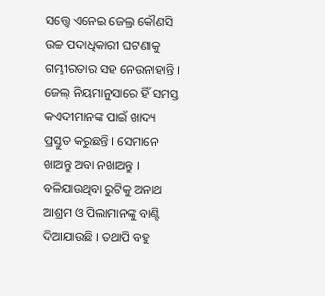ସତ୍ତ୍ୱେ ଏନେଇ ଜେଲ୍ର କୌଣସି ଉଚ୍ଚ ପଦାଧିକାରୀ ଘଟଣାକୁ ଗମ୍ଭୀରତାର ସହ ନେଉନାହାନ୍ତି ।
ଜେଲ୍ ନିୟମାନୁସାରେ ହିଁ ସମସ୍ତ କଏଦୀମାନଙ୍କ ପାଇଁ ଖାଦ୍ୟ ପ୍ରସ୍ତୁତ କରୁଛନ୍ତି । ସେମାନେ ଖାଅନ୍ତୁ ଅବା ନଖାଅନ୍ତୁ । ବଳିଯାଉଥିବା ରୁଟିକୁ ଅନାଥ ଆଶ୍ରମ ଓ ପିଲାମାନଙ୍କୁ ବାଣ୍ଟି ଦିଆଯାଉଛି । ତଥାପି ବହୁ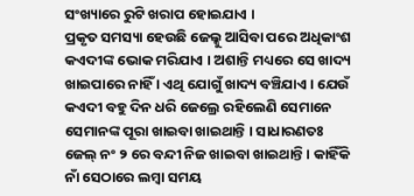ସଂଖ୍ୟାରେ ରୁଟି ଖରାପ ହୋଇଯାଏ ।
ପ୍ରକୃତ ସମସ୍ୟା ହେଉଛି ଜେଲ୍କୁ ଆସିବା ପରେ ଅଧିକାଂଶ କଏଦୀଙ୍କ ଭୋକ ମରିଯାଏ । ଅଶାନ୍ତି ମଧ୍ୟରେ ସେ ଖାଦ୍ୟ ଖାଇପାରେ ନାହିଁ । ଏଥି ଯୋଗୁଁ ଖାଦ୍ୟ ବଞ୍ଚିଯାଏ । ଯେଉଁ କଏଦୀ ବହୁ ଦିନ ଧରି ଜେଲ୍ରେ ରହିଲେଣି ସେମାନେ ସେମାନଙ୍କ ପୂରା ଖାଇବା ଖାଇଥାନ୍ତି । ସାଧାରଣତଃ ଜେଲ୍ ନଂ ୨ ରେ ବନ୍ଦୀ ନିଜ ଖାଇବା ଖାଇଥାନ୍ତି । କାହିଁକି ନାଁ ସେଠାରେ ଲମ୍ୱା ସମୟ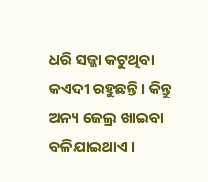ଧରି ସଜ୍ଜା କଟୁଥିବା କଏଦୀ ରହୁଛନ୍ତି । କିନ୍ତୁ ଅନ୍ୟ ଜେଲ୍ର ଖାଇବା ବଳିଯାଇଥାଏ ।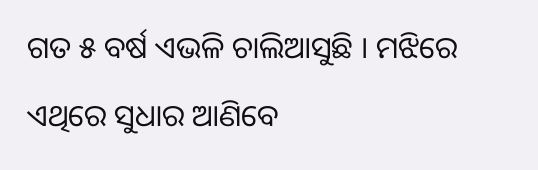ଗତ ୫ ବର୍ଷ ଏଭଳି ଚାଲିଆସୁଛି । ମଝିରେ ଏଥିରେ ସୁଧାର ଆଣିବେ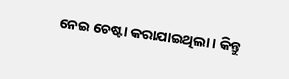ନେଇ ଚେଷ୍ଟା କରାଯାଇଥିଲା । କିନ୍ତୁ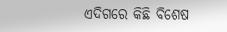ଏଦିଗରେ କିଛି ବିଶେଷ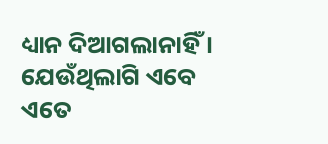ଧ୍ୟାନ ଦିଆଗଲାନାହିଁ । ଯେଉଁଥିଲାଗି ଏବେ ଏତେ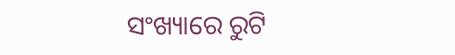ସଂଖ୍ୟାରେ ରୁଟି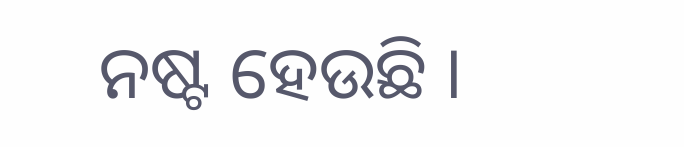ନଷ୍ଟ ହେଉଛି ।